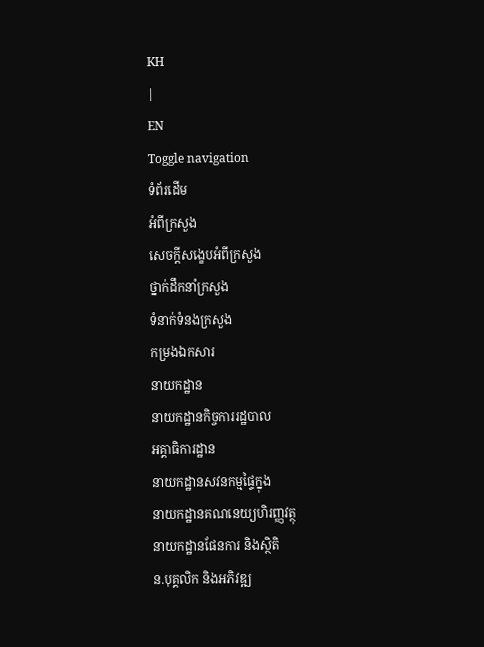KH
|
EN
Toggle navigation
ទំព័រដើម
អំពីក្រសួង
សេចក្តីសង្ខេបអំពីក្រសួង
ថ្នាក់ដឹកនាំក្រសួង
ទំនាក់ទំនងក្រសួង
កម្រងឯកសារ
នាយកដ្ឋាន
នាយកដ្ឋានកិច្ចការរដ្ឋបាល
អគ្គាធិការដ្ឋាន
នាយកដ្ឋានសវនកម្មផ្ទៃក្នុង
នាយកដ្ឋានគណនេយ្យហិរញ្ញវត្ថុ
នាយកដ្ឋានផែនការ និងស្ថិតិ
ន.បុគ្គលិក និងអភិវឌ្ឍ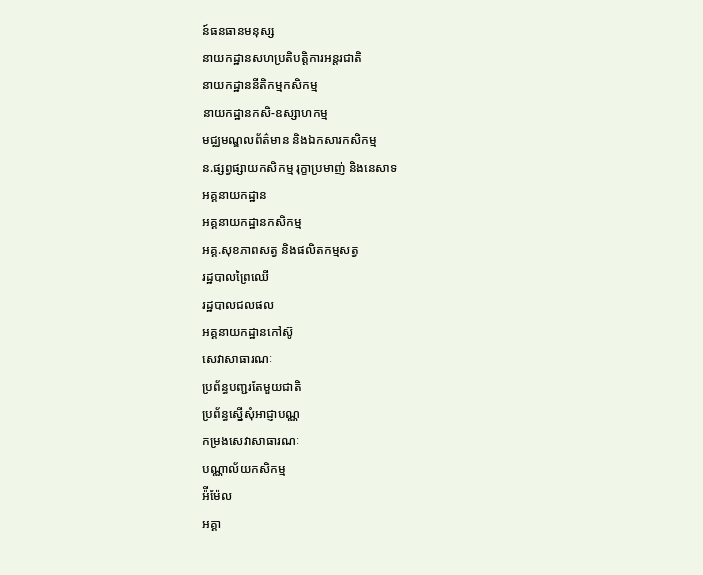ន៍ធនធានមនុស្ស
នាយកដ្ឋានសហប្រតិបត្តិការអន្តរជាតិ
នាយកដ្ឋាននីតិកម្មកសិកម្ម
នាយកដ្ឋានកសិ-ឧស្សាហកម្ម
មជ្ឈមណ្ឌលព័ត៌មាន និងឯកសារកសិកម្ម
ន.ផ្សព្វផ្សាយកសិកម្ម រុក្ខាប្រមាញ់ និងនេសាទ
អគ្គនាយកដ្ឋាន
អគ្គនាយកដ្ឋានកសិកម្ម
អគ្គ.សុខភាពសត្វ និងផលិតកម្មសត្វ
រដ្ឋបាលព្រៃឈើ
រដ្ឋបាលជលផល
អគ្គនាយកដ្ឋានកៅស៊ូ
សេវាសាធារណៈ
ប្រព័ន្ធបញ្ជរតែមួយជាតិ
ប្រព័ន្ធស្នើសុំអាជ្ញាបណ្ណ
កម្រងសេវាសាធារណៈ
បណ្ណាល័យកសិកម្ម
អ៉ីម៉ែល
អគ្គា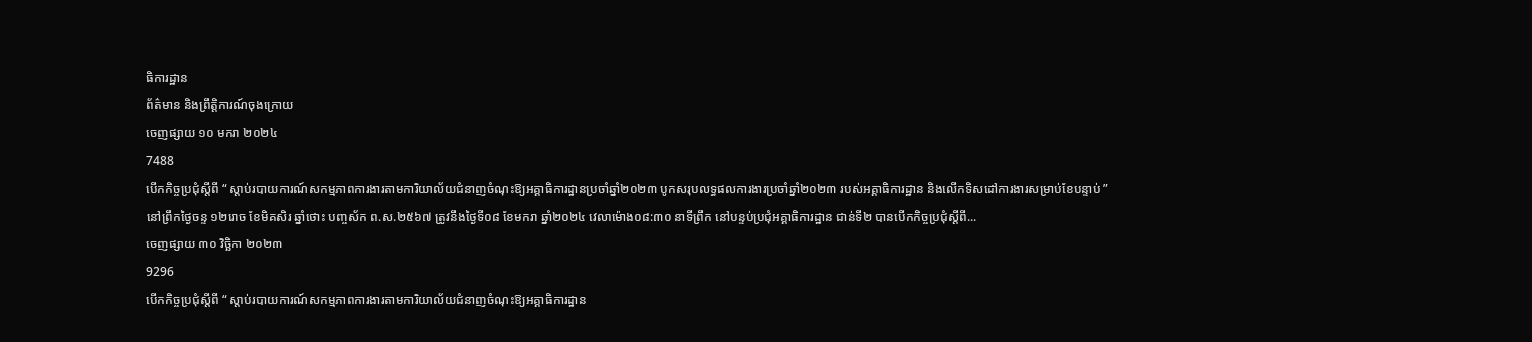ធិការដ្ឋាន
ព័ត៌មាន និងព្រឹត្តិការណ៍ចុងក្រោយ
ចេញផ្សាយ ១០ មករា ២០២៤
7488
បើកកិច្ចប្រជុំស្តីពី “ ស្តាប់របាយការណ៍សកម្មភាពការងារតាមការិយាល័យជំនាញចំណុះឱ្យអគ្គាធិការដ្ឋានប្រចាំឆ្នាំ២០២៣ បូកសរុបលទ្ធផលការងារប្រចាំឆ្នាំ២០២៣ របស់អគ្គាធិការដ្ឋាន និងលើកទិសដៅការងារសម្រាប់ខែបន្ទាប់ ”
នៅព្រឹកថ្ងៃចន្ទ ១២រោច ខែមិគសិរ ឆ្នាំថោះ បញ្ចស័ក ព.ស.២៥៦៧ ត្រូវនឹងថ្ងៃទី០៨ ខែមករា ឆ្នាំ២០២៤ វេលាម៉ោង០៨:៣០ នាទីព្រឹក នៅបន្ទប់ប្រជុំអគ្គាធិការដ្ឋាន ជាន់ទី២ បានបើកកិច្ចប្រជុំស្តីពី...
ចេញផ្សាយ ៣០ វិច្ឆិកា ២០២៣
9296
បើកកិច្ចប្រជុំស្តីពី “ ស្តាប់របាយការណ៍សកម្មភាពការងារតាមការិយាល័យជំនាញចំណុះឱ្យអគ្គាធិការដ្ឋាន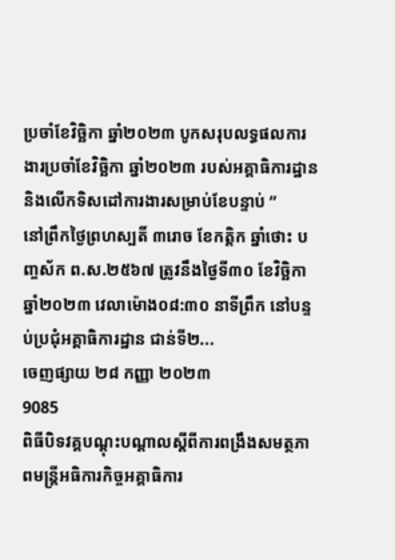ប្រចាំខែវិច្ឆិកា ឆ្នាំ២០២៣ បូកសរុបលទ្ធផលការងារប្រចាំខែវិច្ឆិកា ឆ្នាំ២០២៣ របស់អគ្គាធិការដ្ឋាន និងលើកទិសដៅការងារសម្រាប់ខែបន្ទាប់ ”
នៅព្រឹកថ្ងៃព្រហស្បតិ៍ ៣រោច ខែកត្តិក ឆ្នាំថោះ បញ្ចស័ក ព.ស.២៥៦៧ ត្រូវនឹងថ្ងៃទី៣០ ខែវិច្ឆិកា ឆ្នាំ២០២៣ វេលាម៉ោង០៨:៣០ នាទីព្រឹក នៅបន្ទប់ប្រជុំអគ្គាធិការដ្ឋាន ជាន់ទី២...
ចេញផ្សាយ ២៨ កញ្ញា ២០២៣
9085
ពិធីបិទវគ្គបណ្តុះបណ្តាលស្តីពីការពង្រឹងសមត្ថភាពមន្រ្តីអធិការកិច្ចអគ្គាធិការ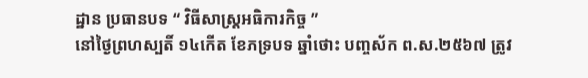ដ្ឋាន ប្រធានបទ “ វិធីសាស្ត្រអធិការកិច្ច ”
នៅថ្ងៃព្រហស្បតិ៍ ១៤កើត ខែភទ្របទ ឆ្នាំថោះ បញ្ចស័ក ព.ស.២៥៦៧ ត្រូវ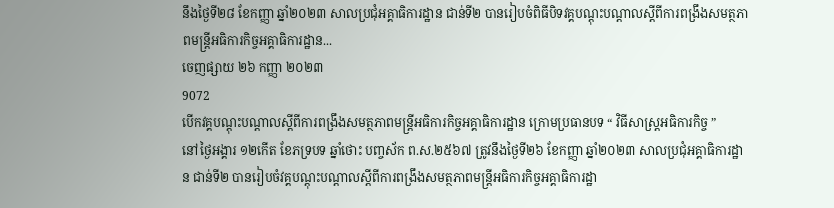នឹងថ្ងៃទី២៨ ខែកញ្ញា ឆ្នាំ២០២៣ សាលប្រជុំអគ្គាធិការដ្ឋាន ជាន់ទី២ បានរៀបចំពិធីបិទវគ្គបណ្តុះបណ្តាលស្តីពីការពង្រឹងសមត្ថភាពមន្រ្តីអធិការកិច្ចអគ្គាធិការដ្ឋាន...
ចេញផ្សាយ ២៦ កញ្ញា ២០២៣
9072
បើកវគ្គបណ្តុះបណ្តាលស្តីពីការពង្រឹងសមត្ថភាពមន្រ្តីអធិការកិច្ចអគ្គាធិការដ្ឋាន ក្រោមប្រធានបទ “ វិធីសាស្ត្រអធិការកិច្ច ”
នៅថ្ងៃអង្គារ ១២កើត ខែភទ្របទ ឆ្នាំថោះ បញ្ចស័ក ព.ស.២៥៦៧ ត្រូវនឹងថ្ងៃទី២៦ ខែកញ្ញា ឆ្នាំ២០២៣ សាលប្រជុំអគ្គាធិការដ្ឋាន ជាន់ទី២ បានរៀបចំវគ្គបណ្តុះបណ្តាលស្តីពីការពង្រឹងសមត្ថភាពមន្រ្តីអធិការកិច្ចអគ្គាធិការដ្ឋា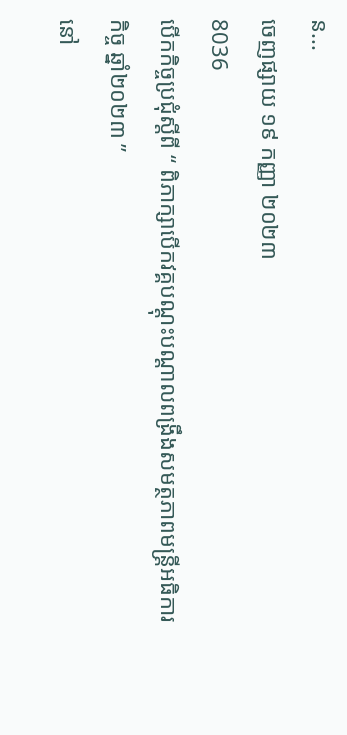ន...
ចេញផ្សាយ ១៩ កញ្ញា ២០២៣
8036
បើកកិច្ចប្រជុំស្តីពី “ ពិភាក្សាបើកវគ្គបណ្តុះបណ្តាលពង្រឹងសមត្ថភាពមន្ត្រីអធិការកិច្ច ឆ្នាំ២០២៣ ”
នៅ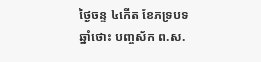ថ្ងៃចន្ទ ៤កើត ខែភទ្របទ ឆ្នាំថោះ បញ្ចស័ក ព.ស.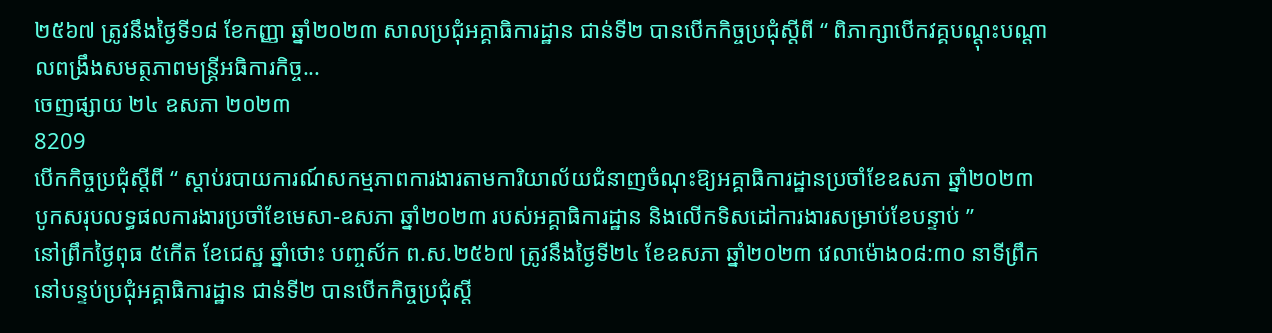២៥៦៧ ត្រូវនឹងថ្ងៃទី១៨ ខែកញ្ញា ឆ្នាំ២០២៣ សាលប្រជុំអគ្គាធិការដ្ឋាន ជាន់ទី២ បានបើកកិច្ចប្រជុំស្តីពី “ ពិភាក្សាបើកវគ្គបណ្តុះបណ្តាលពង្រឹងសមត្ថភាពមន្ត្រីអធិការកិច្ច...
ចេញផ្សាយ ២៤ ឧសភា ២០២៣
8209
បើកកិច្ចប្រជុំស្តីពី “ ស្តាប់របាយការណ៍សកម្មភាពការងារតាមការិយាល័យជំនាញចំណុះឱ្យអគ្គាធិការដ្ឋានប្រចាំខែឧសភា ឆ្នាំ២០២៣ បូកសរុបលទ្ធផលការងារប្រចាំខែមេសា-ឧសភា ឆ្នាំ២០២៣ របស់អគ្គាធិការដ្ឋាន និងលើកទិសដៅការងារសម្រាប់ខែបន្ទាប់ ”
នៅព្រឹកថ្ងៃពុធ ៥កើត ខែជេស្ឋ ឆ្នាំថោះ បញ្ចស័ក ព.ស.២៥៦៧ ត្រូវនឹងថ្ងៃទី២៤ ខែឧសភា ឆ្នាំ២០២៣ វេលាម៉ោង០៨:៣០ នាទីព្រឹក នៅបន្ទប់ប្រជុំអគ្គាធិការដ្ឋាន ជាន់ទី២ បានបើកកិច្ចប្រជុំស្តី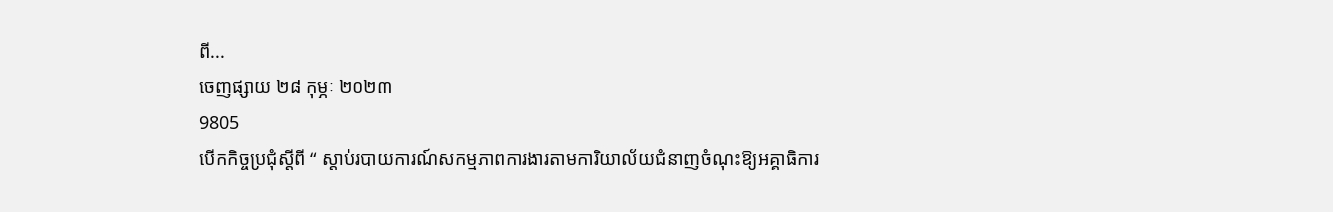ពី...
ចេញផ្សាយ ២៨ កុម្ភៈ ២០២៣
9805
បើកកិច្ចប្រជុំស្តីពី “ ស្តាប់របាយការណ៍សកម្មភាពការងារតាមការិយាល័យជំនាញចំណុះឱ្យអគ្គាធិការ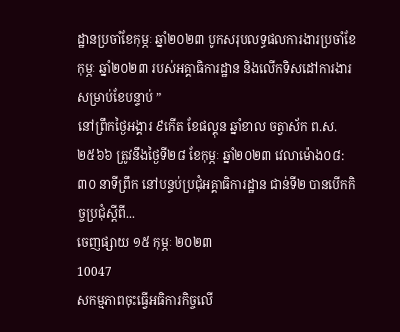ដ្ឋានប្រចាំខែកុម្ភៈ ឆ្នាំ២០២៣ បូកសរុបលទ្ធផលការងារប្រចាំខែកុម្ភៈ ឆ្នាំ២០២៣ របស់អគ្គាធិការដ្ឋាន និងលើកទិសដៅការងារសម្រាប់ខែបន្ទាប់ ”
នៅព្រឹកថ្ងៃអង្គារ ៩កើត ខែផល្គុន ឆ្នាំខាល ចត្វាស័ក ព.ស.២៥៦៦ ត្រូវនឹងថ្ងៃទី២៨ ខែកុម្ភៈ ឆ្នាំ២០២៣ វេលាម៉ោង០៨:៣០ នាទីព្រឹក នៅបន្ទប់ប្រជុំអគ្គាធិការដ្ឋាន ជាន់ទី២ បានបើកកិច្ចប្រជុំស្តីពី...
ចេញផ្សាយ ១៥ កុម្ភៈ ២០២៣
10047
សកម្មភាពចុះធ្វើអធិការកិច្ចលើ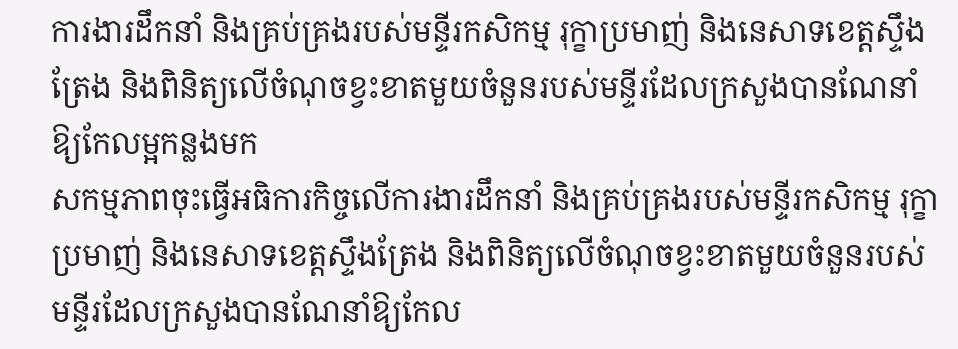ការងារដឹកនាំ និងគ្រប់គ្រងរបស់មន្ទីរកសិកម្ម រុក្ខាប្រមាញ់ និងនេសាទខេត្តស្ទឹងត្រែង និងពិនិត្យលើចំណុចខ្វះខាតមួយចំនួនរបស់មន្ទីរដែលក្រសួងបានណែនាំឱ្យកែលម្អកន្លងមក
សកម្មភាពចុះធ្វើអធិការកិច្ចលើការងារដឹកនាំ និងគ្រប់គ្រងរបស់មន្ទីរកសិកម្ម រុក្ខាប្រមាញ់ និងនេសាទខេត្តស្ទឹងត្រែង និងពិនិត្យលើចំណុចខ្វះខាតមួយចំនួនរបស់មន្ទីរដែលក្រសួងបានណែនាំឱ្យកែល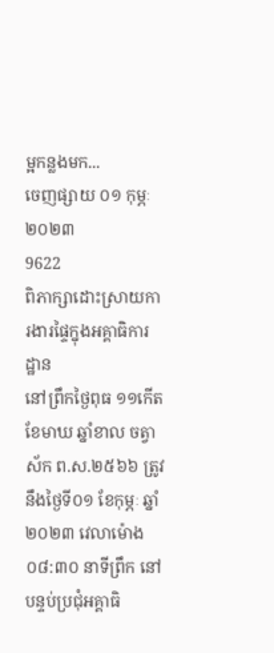ម្អកន្លងមក...
ចេញផ្សាយ ០១ កុម្ភៈ ២០២៣
9622
ពិភាក្សាដោះស្រាយការងារផ្ទៃក្នុងអគ្គាធិការដ្ឋាន
នៅព្រឹកថ្ងៃពុធ ១១កើត ខែមាឃ ឆ្នាំខាល ចត្វាស័ក ព.ស.២៥៦៦ ត្រូវនឹងថ្ងៃទី០១ ខែកុម្ភៈ ឆ្នាំ២០២៣ វេលាម៉ោង០៨:៣០ នាទីព្រឹក នៅបន្ទប់ប្រជុំអគ្គាធិ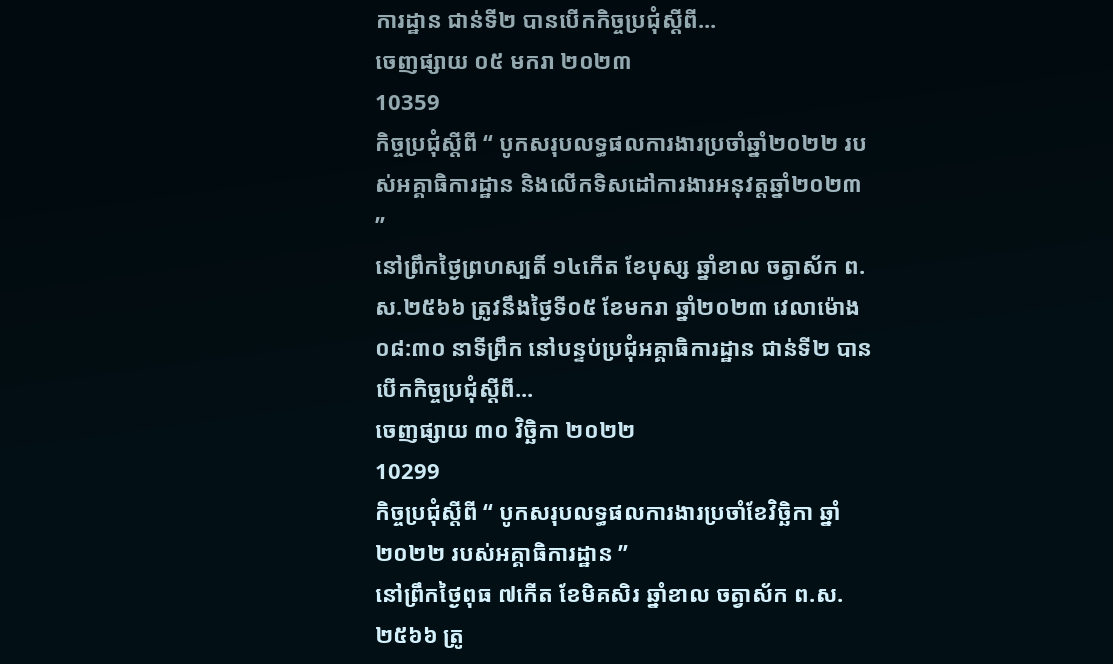ការដ្ឋាន ជាន់ទី២ បានបើកកិច្ចប្រជុំស្តីពី...
ចេញផ្សាយ ០៥ មករា ២០២៣
10359
កិច្ចប្រជុំស្តីពី “ បូកសរុបលទ្ធផលការងារប្រចាំឆ្នាំ២០២២ របស់អគ្គាធិការដ្ឋាន និងលើកទិសដៅការងារអនុវត្តឆ្នាំ២០២៣ ”
នៅព្រឹកថ្ងៃព្រហស្បតិ៍ ១៤កើត ខែបុស្ស ឆ្នាំខាល ចត្វាស័ក ព.ស.២៥៦៦ ត្រូវនឹងថ្ងៃទី០៥ ខែមករា ឆ្នាំ២០២៣ វេលាម៉ោង០៨:៣០ នាទីព្រឹក នៅបន្ទប់ប្រជុំអគ្គាធិការដ្ឋាន ជាន់ទី២ បានបើកកិច្ចប្រជុំស្តីពី...
ចេញផ្សាយ ៣០ វិច្ឆិកា ២០២២
10299
កិច្ចប្រជុំស្តីពី “ បូកសរុបលទ្ធផលការងារប្រចាំខែវិច្ឆិកា ឆ្នាំ២០២២ របស់អគ្គាធិការដ្ឋាន ”
នៅព្រឹកថ្ងៃពុធ ៧កើត ខែមិគសិរ ឆ្នាំខាល ចត្វាស័ក ព.ស.២៥៦៦ ត្រូ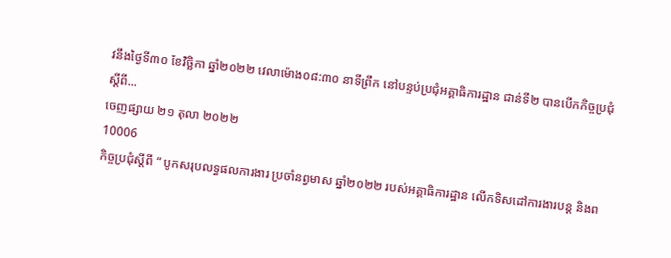វនឹងថ្ងៃទី៣០ ខែវិច្ឆិកា ឆ្នាំ២០២២ វេលាម៉ោង០៨:៣០ នាទីព្រឹក នៅបន្ទប់ប្រជុំអគ្គាធិការដ្ឋាន ជាន់ទី២ បានបើកកិច្ចប្រជុំស្តីពី...
ចេញផ្សាយ ២១ តុលា ២០២២
10006
កិច្ចប្រជុំស្តីពី “ បូកសរុបលទ្ធផលការងារ ប្រចាំនព្វមាស ឆ្នាំ២០២២ របស់អគ្គាធិការដ្ឋាន លើកទិសដៅការងារបន្ត និងព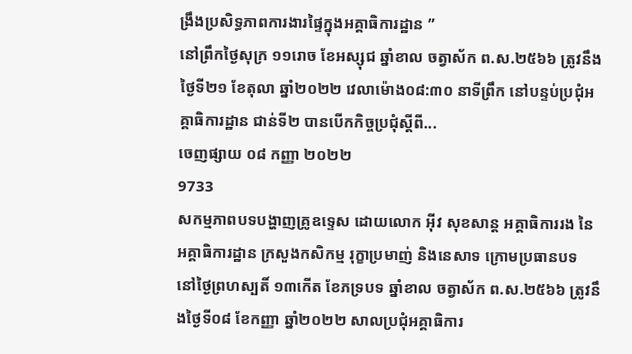ង្រឹងប្រសិទ្ធភាពការងារផ្ទៃក្នុងអគ្គាធិការដ្ឋាន ”
នៅព្រឹកថ្ងៃសុក្រ ១១រោច ខែអស្សុជ ឆ្នាំខាល ចត្វាស័ក ព.ស.២៥៦៦ ត្រូវនឹងថ្ងៃទី២១ ខែតុលា ឆ្នាំ២០២២ វេលាម៉ោង០៨:៣០ នាទីព្រឹក នៅបន្ទប់ប្រជុំអគ្គាធិការដ្ឋាន ជាន់ទី២ បានបើកកិច្ចប្រជុំស្តីពី...
ចេញផ្សាយ ០៨ កញ្ញា ២០២២
9733
សកម្មភាពបទបង្ហាញគ្រូឧទ្ទេស ដោយលោក អ៊ីវ សុខសាន្ត អគ្គាធិការរង នៃអគ្គាធិការដ្ឋាន ក្រសួងកសិកម្ម រុក្ខាប្រមាញ់ និងនេសាទ ក្រោមប្រធានបទ
នៅថ្ងៃព្រហស្បតិ៍ ១៣កើត ខែភទ្របទ ឆ្នាំខាល ចត្វាស័ក ព.ស.២៥៦៦ ត្រូវនឹងថ្ងៃទី០៨ ខែកញ្ញា ឆ្នាំ២០២២ សាលប្រជុំអគ្គាធិការ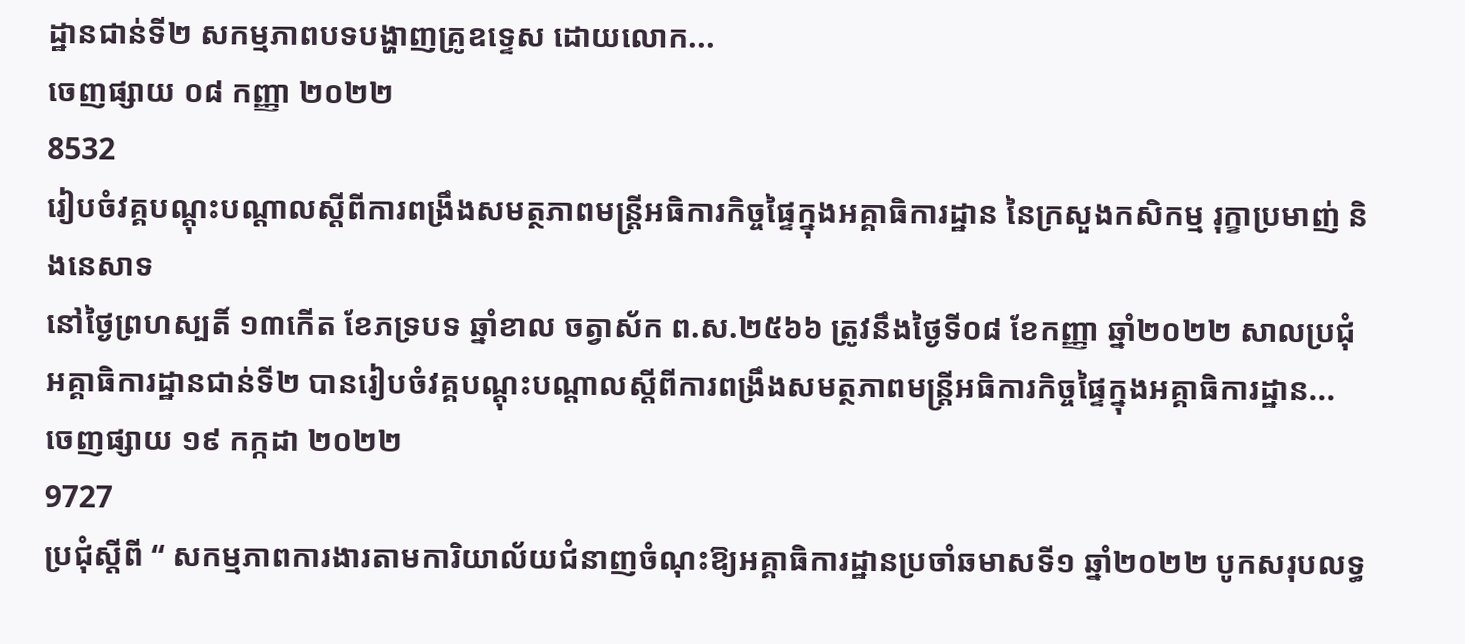ដ្ឋានជាន់ទី២ សកម្មភាពបទបង្ហាញគ្រូឧទ្ទេស ដោយលោក...
ចេញផ្សាយ ០៨ កញ្ញា ២០២២
8532
រៀបចំវគ្គបណ្តុះបណ្តាលស្តីពីការពង្រឹងសមត្ថភាពមន្រ្តីអធិការកិច្ចផ្ទៃក្នុងអគ្គាធិការដ្ឋាន នៃក្រសួងកសិកម្ម រុក្ខាប្រមាញ់ និងនេសាទ
នៅថ្ងៃព្រហស្បតិ៍ ១៣កើត ខែភទ្របទ ឆ្នាំខាល ចត្វាស័ក ព.ស.២៥៦៦ ត្រូវនឹងថ្ងៃទី០៨ ខែកញ្ញា ឆ្នាំ២០២២ សាលប្រជុំអគ្គាធិការដ្ឋានជាន់ទី២ បានរៀបចំវគ្គបណ្តុះបណ្តាលស្តីពីការពង្រឹងសមត្ថភាពមន្រ្តីអធិការកិច្ចផ្ទៃក្នុងអគ្គាធិការដ្ឋាន...
ចេញផ្សាយ ១៩ កក្កដា ២០២២
9727
ប្រជុំស្តីពី “ សកម្មភាពការងារតាមការិយាល័យជំនាញចំណុះឱ្យអគ្គាធិការដ្ឋានប្រចាំឆមាសទី១ ឆ្នាំ២០២២ បូកសរុបលទ្ធ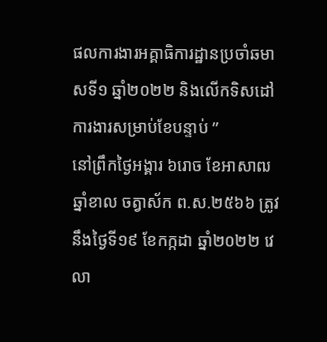ផលការងារអគ្គាធិការដ្ឋានប្រចាំឆមាសទី១ ឆ្នាំ២០២២ និងលើកទិសដៅការងារសម្រាប់ខែបន្ទាប់ ”
នៅព្រឹកថ្ងៃអង្គារ ៦រោច ខែអាសាឍ ឆ្នាំខាល ចត្វាស័ក ព.ស.២៥៦៦ ត្រូវនឹងថ្ងៃទី១៩ ខែកក្កដា ឆ្នាំ២០២២ វេលា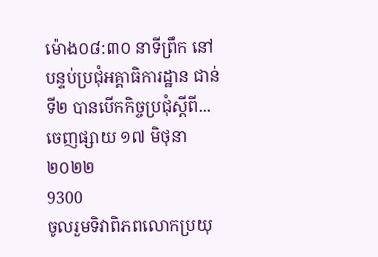ម៉ោង០៨:៣០ នាទីព្រឹក នៅបន្ទប់ប្រជុំអគ្គាធិការដ្ឋាន ជាន់ទី២ បានបើកកិច្ចប្រជុំស្តីពី...
ចេញផ្សាយ ១៧ មិថុនា ២០២២
9300
ចូលរួមទិវាពិភពលោកប្រយុ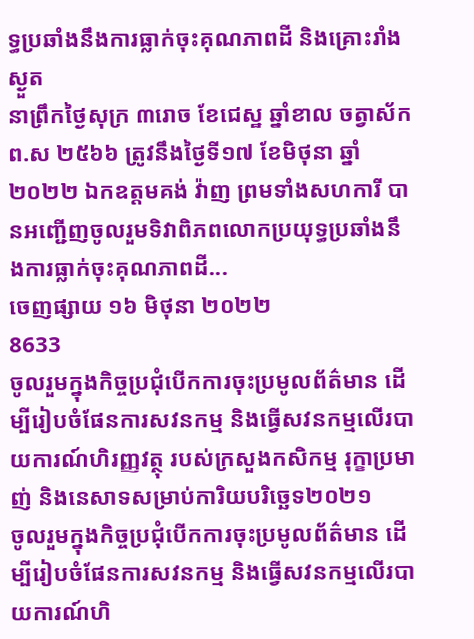ទ្ធប្រឆាំងនឹងការធ្លាក់ចុះគុណភាពដី និងគ្រោះរាំងស្ងួត
នាព្រឹកថ្ងៃសុក្រ ៣រោច ខែជេស្ឋ ឆ្នាំខាល ចត្វាស័ក ព.ស ២៥៦៦ ត្រូវនឹងថ្ងៃទី១៧ ខែមិថុនា ឆ្នាំ២០២២ ឯកឧត្តមគង់ វ៉ាញ ព្រមទាំងសហការី បានអញ្ជើញចូលរួមទិវាពិភពលោកប្រយុទ្ធប្រឆាំងនឹងការធ្លាក់ចុះគុណភាពដី...
ចេញផ្សាយ ១៦ មិថុនា ២០២២
8633
ចូលរួមក្នុងកិច្ចប្រជុំបើកការចុះប្រមូលព័ត៌មាន ដើម្បីរៀបចំផែនការសវនកម្ម និងធ្វើសវនកម្មលើរបាយការណ៍ហិរញ្ញវត្ថុ របស់ក្រសួងកសិកម្ម រុក្ខាប្រមាញ់ និងនេសាទសម្រាប់ការិយបរិច្ឆេទ២០២១
ចូលរួមក្នុងកិច្ចប្រជុំបើកការចុះប្រមូលព័ត៌មាន ដើម្បីរៀបចំផែនការសវនកម្ម និងធ្វើសវនកម្មលើរបាយការណ៍ហិ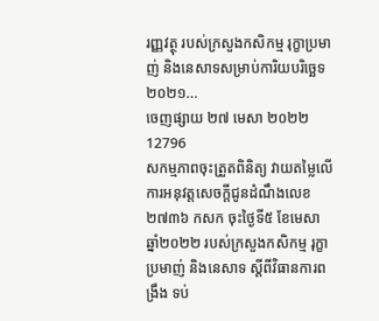រញ្ញវត្ថុ របស់ក្រសួងកសិកម្ម រុក្ខាប្រមាញ់ និងនេសាទសម្រាប់ការិយបរិច្ឆេទ២០២១...
ចេញផ្សាយ ២៧ មេសា ២០២២
12796
សកម្មភាពចុះត្រួតពិនិត្យ វាយតម្លៃលើការអនុវត្តសេចក្តីជូនដំណឹងលេខ២៧៣៦ កសក ចុះថ្ងៃទី៥ ខែមេសា ឆ្នាំ២០២២ របស់ក្រសួងកសិកម្ម រុក្ខាប្រមាញ់ និងនេសាទ ស្តីពីវិធានការពង្រឹង ទប់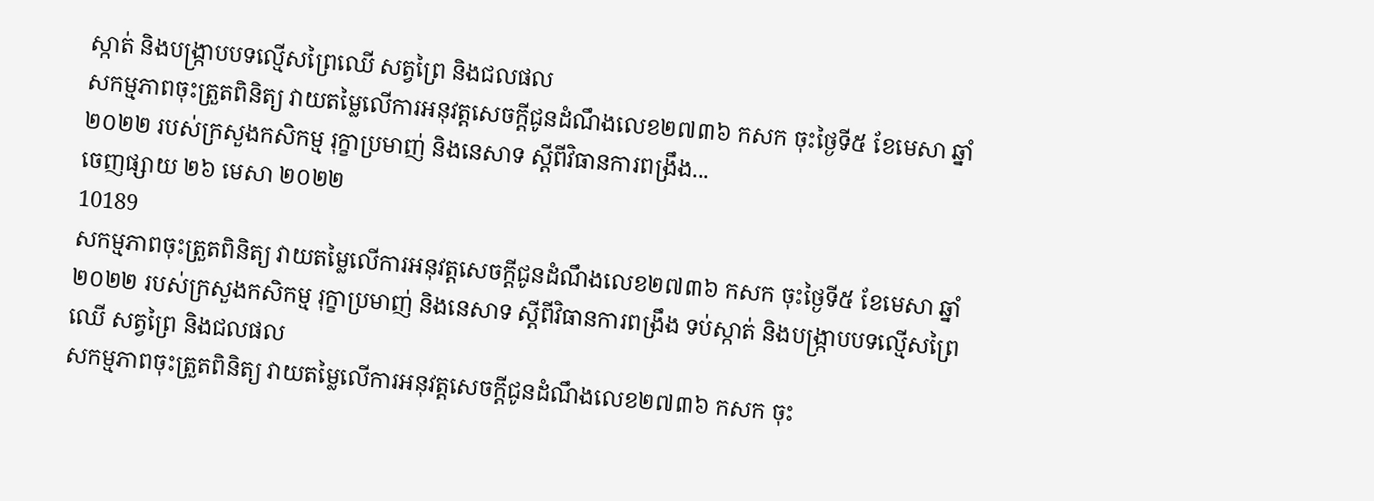ស្កាត់ និងបង្ក្រាបបទល្មើសព្រៃឈើ សត្វព្រៃ និងជលផល
សកម្មភាពចុះត្រួតពិនិត្យ វាយតម្លៃលើការអនុវត្តសេចក្តីជូនដំណឹងលេខ២៧៣៦ កសក ចុះថ្ងៃទី៥ ខែមេសា ឆ្នាំ២០២២ របស់ក្រសួងកសិកម្ម រុក្ខាប្រមាញ់ និងនេសាទ ស្តីពីវិធានការពង្រឹង...
ចេញផ្សាយ ២៦ មេសា ២០២២
10189
សកម្មភាពចុះត្រួតពិនិត្យ វាយតម្លៃលើការអនុវត្តសេចក្តីជូនដំណឹងលេខ២៧៣៦ កសក ចុះថ្ងៃទី៥ ខែមេសា ឆ្នាំ២០២២ របស់ក្រសួងកសិកម្ម រុក្ខាប្រមាញ់ និងនេសាទ ស្តីពីវិធានការពង្រឹង ទប់ស្កាត់ និងបង្ក្រាបបទល្មើសព្រៃឈើ សត្វព្រៃ និងជលផល
សកម្មភាពចុះត្រួតពិនិត្យ វាយតម្លៃលើការអនុវត្តសេចក្តីជូនដំណឹងលេខ២៧៣៦ កសក ចុះ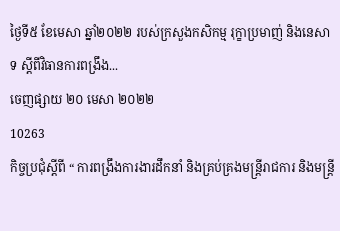ថ្ងៃទី៥ ខែមេសា ឆ្នាំ២០២២ របស់ក្រសួងកសិកម្ម រុក្ខាប្រមាញ់ និងនេសាទ ស្តីពីវិធានការពង្រឹង...
ចេញផ្សាយ ២០ មេសា ២០២២
10263
កិច្ចប្រជុំស្តីពី “ ការពង្រឹងការងារដឹកនាំ និងគ្រប់គ្រងមន្ត្រីរាជការ និងមន្ត្រី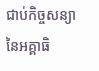ជាប់កិច្ចសន្យា នៃអគ្គាធិ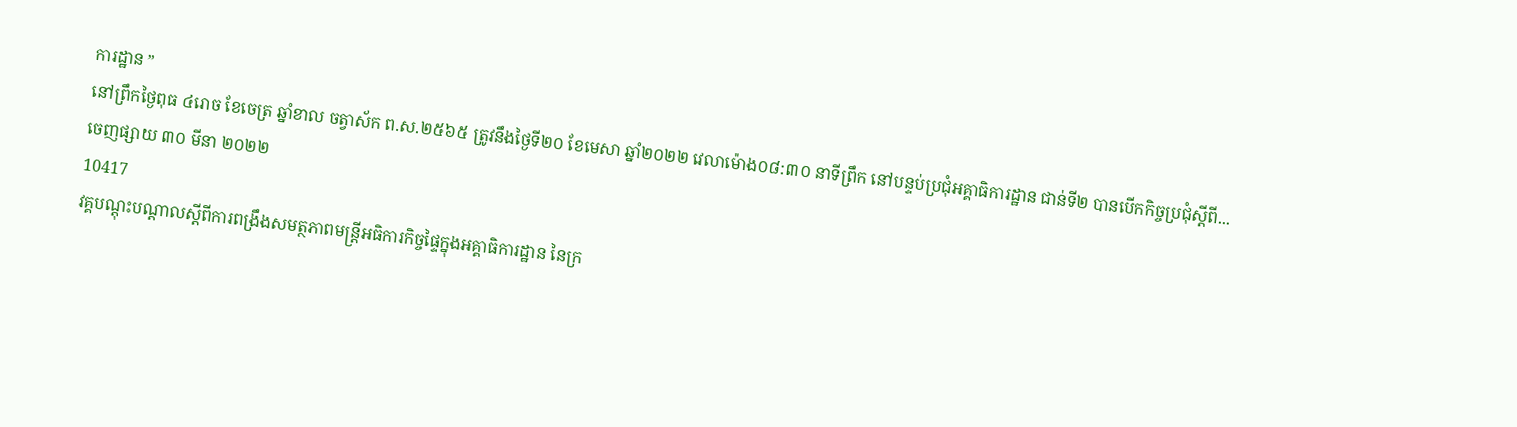ការដ្ឋាន ”
នៅព្រឹកថ្ងៃពុធ ៤រោច ខែចេត្រ ឆ្នាំខាល ចត្វាស័ក ព.ស.២៥៦៥ ត្រូវនឹងថ្ងៃទី២០ ខែមេសា ឆ្នាំ២០២២ វេលាម៉ោង០៨:៣០ នាទីព្រឹក នៅបន្ទប់ប្រជុំអគ្គាធិការដ្ឋាន ជាន់ទី២ បានបើកកិច្ចប្រជុំស្តីពី...
ចេញផ្សាយ ៣០ មីនា ២០២២
10417
វគ្គបណ្តុះបណ្តាលស្តីពីការពង្រឹងសមត្ថភាពមន្រ្តីអធិការកិច្ចផ្ទៃក្នុងអគ្គាធិការដ្ឋាន នៃក្រ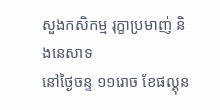សួងកសិកម្ម រុក្ខាប្រមាញ់ និងនេសាទ
នៅថ្ងៃចន្ទ ១១រោច ខែផល្គុន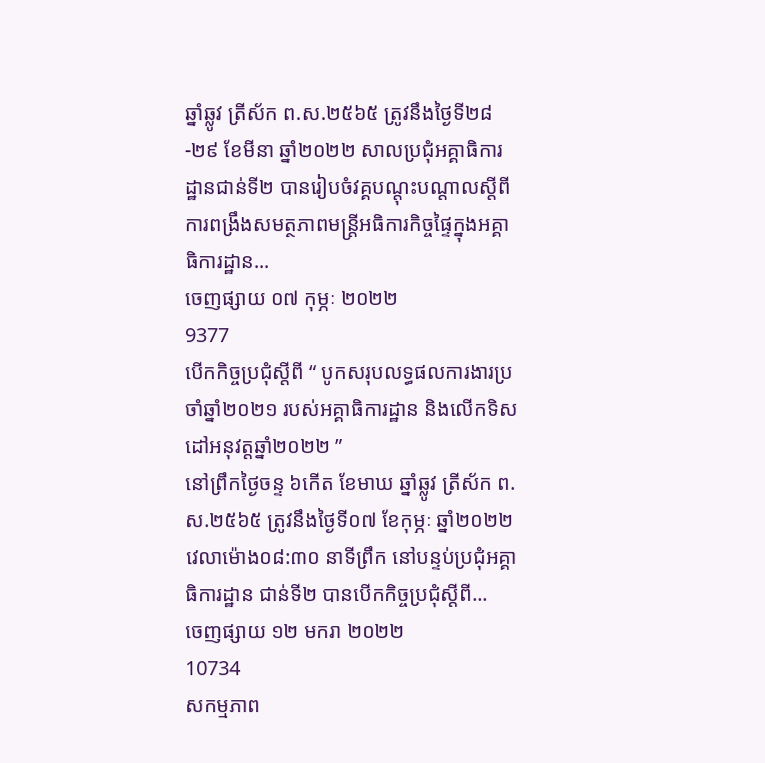ឆ្នាំឆ្លូវ ត្រីស័ក ព.ស.២៥៦៥ ត្រូវនឹងថ្ងៃទី២៨-២៩ ខែមីនា ឆ្នាំ២០២២ សាលប្រជុំអគ្គាធិការដ្ឋានជាន់ទី២ បានរៀបចំវគ្គបណ្តុះបណ្តាលស្តីពីការពង្រឹងសមត្ថភាពមន្រ្តីអធិការកិច្ចផ្ទៃក្នុងអគ្គាធិការដ្ឋាន...
ចេញផ្សាយ ០៧ កុម្ភៈ ២០២២
9377
បើកកិច្ចប្រជុំស្តីពី “ បូកសរុបលទ្ធផលការងារប្រចាំឆ្នាំ២០២១ របស់អគ្គាធិការដ្ឋាន និងលើកទិសដៅអនុវត្តឆ្នាំ២០២២ ”
នៅព្រឹកថ្ងៃចន្ទ ៦កើត ខែមាឃ ឆ្នាំឆ្លូវ ត្រីស័ក ព.ស.២៥៦៥ ត្រូវនឹងថ្ងៃទី០៧ ខែកុម្ភៈ ឆ្នាំ២០២២ វេលាម៉ោង០៨:៣០ នាទីព្រឹក នៅបន្ទប់ប្រជុំអគ្គាធិការដ្ឋាន ជាន់ទី២ បានបើកកិច្ចប្រជុំស្តីពី...
ចេញផ្សាយ ១២ មករា ២០២២
10734
សកម្មភាព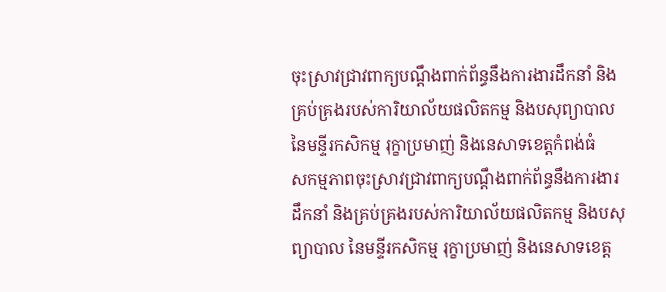ចុះស្រាវជ្រាវពាក្យបណ្តឹងពាក់ព័ន្ធនឹងការងារដឹកនាំ និងគ្រប់គ្រងរបស់ការិយាល័យផលិតកម្ម និងបសុព្យាបាល នៃមន្ទីរកសិកម្ម រុក្ខាប្រមាញ់ និងនេសាទខេត្តកំពង់ធំ
សកម្មភាពចុះស្រាវជ្រាវពាក្យបណ្តឹងពាក់ព័ន្ធនឹងការងារដឹកនាំ និងគ្រប់គ្រងរបស់ការិយាល័យផលិតកម្ម និងបសុព្យាបាល នៃមន្ទីរកសិកម្ម រុក្ខាប្រមាញ់ និងនេសាទខេត្ត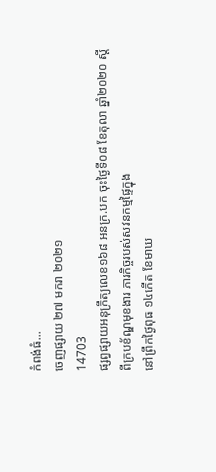កំពង់ធំ...
ចេញផ្សាយ ២៧ មករា ២០២១
14703
ផ្សព្វផ្សាយអនុក្រឹត្យលេខ១៦៨ អនក្រ.បក ចុះថ្ងៃទី០៨ ខែតុលា ឆ្នាំ២០២០ ស្តីពីក្របខ័ណ្ឌមុខងារ ភារកិច្ចរបស់សវនកម្មផ្ទៃក្នុង
នៅព្រឹកថ្ងៃពុធ ១៤កើត ខែមាឃ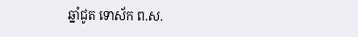ឆ្នាំជូត ទោស័ក ព.ស.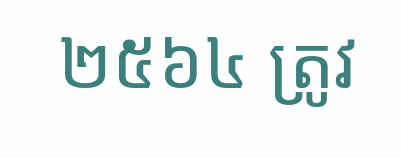២៥៦៤ ត្រូវ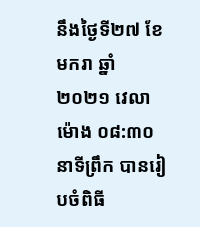នឹងថ្ងៃទី២៧ ខែមករា ឆ្នាំ២០២១ វេលាម៉ោង ០៨:៣០ នាទីព្រឹក បានរៀបចំពិធី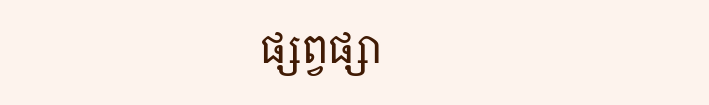ផ្សព្វផ្សា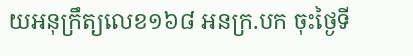យអនុក្រឹត្យលេខ១៦៨ អនក្រ.បក ចុះថ្ងៃទី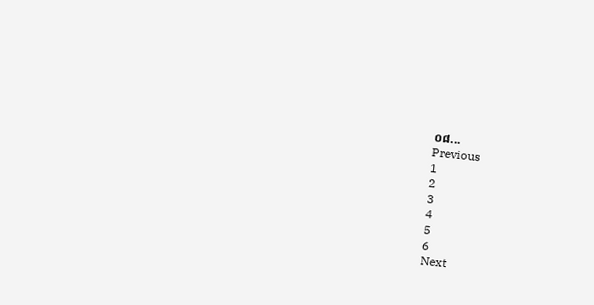០៨...
Previous
1
2
3
4
5
6
Next